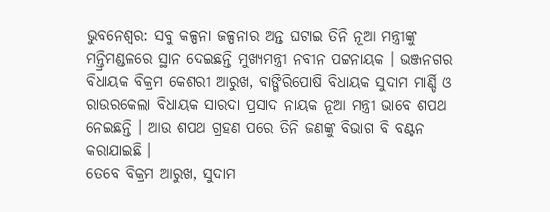ଭୁବନେଶ୍ବର: ସବୁ କଳ୍ପନା ଜଳ୍ପନାର ଅନ୍ତ ଘଟାଇ ତିନି ନୂଆ ମନ୍ତ୍ରୀଙ୍କୁ ମନ୍ତ୍ରିମଣ୍ଡଳରେ ସ୍ଥାନ ଦେଇଛନ୍ତି ମୁଖ୍ୟମନ୍ତ୍ରୀ ନବୀନ ପଟ୍ଟନାୟକ । ଭଞ୍ଜନଗର ବିଧାୟକ ବିକ୍ରମ କେଶରୀ ଆରୁଖ, ବାଙ୍ଗିରିପୋଷି ବିଧାୟକ ସୁଦାମ ମାର୍ଣ୍ଡି ଓ ରାଉରକେଲା ବିଧାୟକ ସାରଦା ପ୍ରସାଦ ନାୟକ ନୂଆ ମନ୍ତ୍ରୀ ଭାବେ ଶପଥ ନେଇଛନ୍ତି । ଆଉ ଶପଥ ଗ୍ରହଣ ପରେ ତିନି ଜଣଙ୍କୁ ବିଭାଗ ବି ବଣ୍ଟନ କରାଯାଇଛି ।
ତେବେ ବିକ୍ରମ ଆରୁଖ, ସୁଦାମ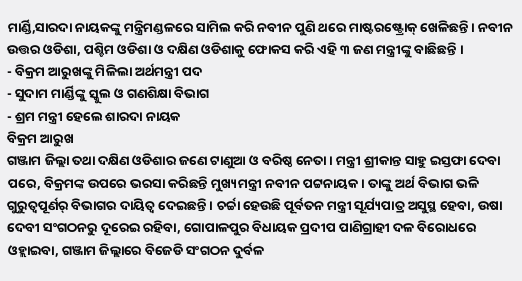ମାର୍ଣ୍ଡି,ସାରଦା ନାୟକଙ୍କୁ ମନ୍ତ୍ରିମଣ୍ଡଳରେ ସାମିଲ କରି ନବୀନ ପୁଣି ଥରେ ମାଷ୍ଟରଷ୍ଟ୍ରୋକ୍ ଖେଳିଛନ୍ତି । ନବୀନ ଉତ୍ତର ଓଡିଶା, ପଶ୍ଚିମ ଓଡିଶା ଓ ଦକ୍ଷିଣ ଓଡିଶାକୁ ଫୋକସ କରି ଏହି ୩ ଜଣ ମନ୍ତ୍ରୀଙ୍କୁ ବାଛିଛନ୍ତି ।
- ବିକ୍ରମ ଆରୁଖଙ୍କୁ ମିଳିଲା ଅର୍ଥମନ୍ତ୍ରୀ ପଦ
- ସୁଦାମ ମାର୍ଣ୍ଡିଙ୍କୁ ସ୍କୁଲ ଓ ଗଣଶିକ୍ଷା ବିଭାଗ
- ଶ୍ରମ ମନ୍ତ୍ରୀ ହେଲେ ଶାରଦା ନାୟକ
ବିକ୍ରମ ଆରୁଖ
ଗଞ୍ଜାମ ଜିଲ୍ଲା ତଥା ଦକ୍ଷିଣ ଓଡିଶାର ଜଣେ ଟାଣୁଆ ଓ ବରିଷ୍ଠ ନେତା । ମନ୍ତ୍ରୀ ଶ୍ରୀକାନ୍ତ ସାହୁ ଇସ୍ତଫା ଦେବା ପରେ, ବିକ୍ରମଙ୍କ ଉପରେ ଭରସା କରିଛନ୍ତି ମୁଖ୍ୟମନ୍ତ୍ରୀ ନବୀନ ପଟ୍ଟନାୟକ । ତାଙ୍କୁ ଅର୍ଥ ବିଭାଗ ଭଳି ଗୁରୁତ୍ୱପୂର୍ଣର୍ ବିଭାଗର ଦାୟିତ୍ୱ ଦେଇଛନ୍ତି । ଚର୍ଚ୍ଚା ହେଉଛି ପୂର୍ବତନ ମନ୍ତ୍ରୀ ସୂର୍ଯ୍ୟପାତ୍ର ଅସୁସ୍ଥ ହେବା, ଉଷା ଦେବୀ ସଂଗଠନରୁ ଦୂରେଇ ରହିବା, ଗୋପାଳପୁର ବିଧାୟକ ପ୍ରଦୀପ ପାଣିଗ୍ରାହୀ ଦଳ ବିରୋଧରେ ଓହ୍ଲାଇବା, ଗଞ୍ଜାମ ଜିଲ୍ଲାରେ ବିଜେଡି ସଂଗଠନ ଦୁର୍ବଳ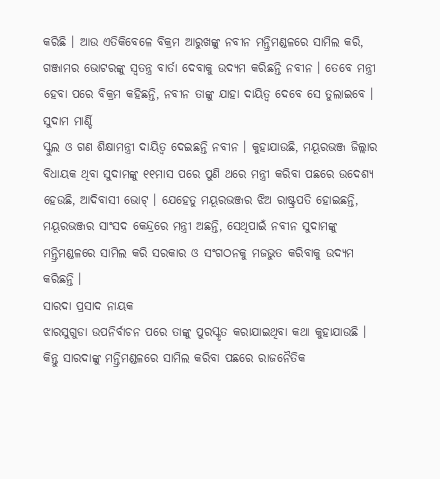କରିଛି । ଆଉ ଏତିକିବେଳେ ବିକ୍ରମ ଆରୁଖଙ୍କୁ ନବୀନ ମନ୍ତ୍ରିମଣ୍ଡଳରେ ସାମିଲ କରି, ଗଞ୍ଜାମର ଭୋଟରଙ୍କୁ ସ୍ୱତନ୍ତ୍ର ବାର୍ତା ଦେବାକୁ ଉଦ୍ୟମ କରିଛନ୍ତି ନବୀନ । ତେବେ ମନ୍ତ୍ରୀ ହେବା ପରେ ବିକ୍ରମ କହିଛନ୍ତି, ନବୀନ ତାଙ୍କୁ ଯାହା ଦାୟିତ୍ୱ ଦେବେ ସେ ତୁଲାଇବେ ।
ସୁଦାମ ମାର୍ଣ୍ଡି
ସ୍କୁଲ ଓ ଗଣ ଶିକ୍ଷାମନ୍ତ୍ରୀ ଦାୟିତ୍ୱ ଦେଇଛନ୍ତି ନବୀନ । କୁହାଯାଉଛି, ମୟୂରଭଞ୍ଜ ଜିଲ୍ଲାର ବିଧାୟକ ଥିବା ସୁଦାମଙ୍କୁ ୧୧ମାସ ପରେ ପୁଣି ଥରେ ମନ୍ତ୍ରୀ କରିବା ପଛରେ ଉଦେଶ୍ୟ ହେଉଛି, ଆଦିବାସୀ ଭୋଟ୍ । ଯେହେତୁ ମୟୂରଭଞ୍ଜର ଝିଅ ରାଷ୍ଟ୍ରପତି ହୋଇଛନ୍ତି, ମୟୂରଭଞ୍ଜର ସାଂସଦ କେନ୍ଦ୍ରରେ ମନ୍ତ୍ରୀ ଅଛନ୍ତି, ସେଥିପାଇଁ ନବୀନ ସୁଦାମଙ୍କୁ ମନ୍ତ୍ରିମଣ୍ଡଳରେ ସାମିଲ କରି ସରକାର ଓ ସଂଗଠନକୁ ମଜଭୁତ କରିବାକୁ ଉଦ୍ୟମ କରିଛନ୍ତି ।
ସାରଦା ପ୍ରସାଦ ନାୟକ
ଝାରସୁଗୁଡା ଉପନିର୍ବାଚନ ପରେ ତାଙ୍କୁ ପୁରସ୍କୃତ କରାଯାଇଥିବା କଥା କୁହାଯାଉଛି । କିନ୍ତୁ ସାରଦାଙ୍କୁ ମନ୍ତ୍ରିମଣ୍ଡଳରେ ସାମିଲ କରିବା ପଛରେ ରାଜନୈତିକ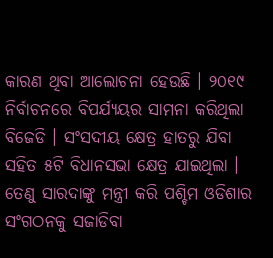କାରଣ ଥିବା ଆଲୋଚନା ହେଉଛି । ୨୦୧୯ ନିର୍ବାଚନରେ ବିପର୍ଯ୍ୟୟର ସାମନା କରିଥିଲା ବିଜେଡି । ସଂସଦୀୟ କ୍ଷେତ୍ର ହାତରୁ ଯିବା ସହିତ ୫ଟି ବିଧାନସଭା କ୍ଷେତ୍ର ଯାଇଥିଲା । ତେଣୁ ସାରଦାଙ୍କୁ ମନ୍ତ୍ରୀ କରି ପଶ୍ଚିମ ଓଡିଶାର ସଂଗଠନକୁ ସଜାଡିବା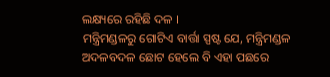ଲକ୍ଷ୍ୟରେ ରହିଛି ଦଳ ।
ମନ୍ତ୍ରିମଣ୍ଡଳରୁ ଗୋଟିଏ ବାର୍ତ୍ତା ସ୍ପଷ୍ଟ ଯେ, ମନ୍ତ୍ରିମଣ୍ଡଳ ଅଦଳବଦଳ ଛୋଟ ହେଲେ ବି ଏହା ପଛରେ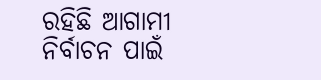ରହିଛି ଆଗାମୀ ନିର୍ବାଚନ ପାଇଁ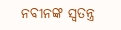ନବୀନଙ୍କ ସ୍ୱତନ୍ତ୍ର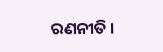ରଣନୀତି ।